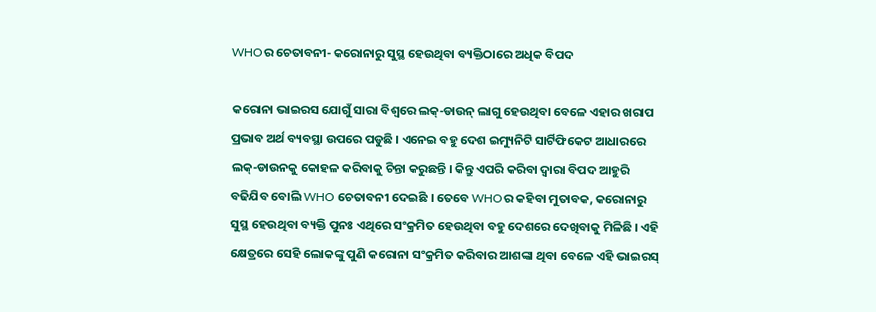WHOର ଚେତାବନୀ- କରୋନାରୁ ସୁସ୍ଥ ହେଉଥିବା ବ୍ୟକ୍ତିଠାରେ ଅଧିକ ବିପଦ

କରୋନା ଭାଇରସ ଯୋଗୁଁ ସାରା ବିଶ୍ୱରେ ଲକ୍-ଡାଉନ୍ ଲାଗୁ ହେଉଥିବା ବେଳେ ଏହାର ଖରାପ ପ୍ରଭାବ ଅର୍ଥ ବ୍ୟବସ୍ଥା ଉପରେ ପଡୁଛି । ଏନେଇ ବହୁ ଦେଶ ଇମ୍ୟୁନିଟି ସାର୍ଟିଫିକେଟ ଆଧାରରେ ଲକ୍-ଡାଉନକୁ କୋହଳ କରିବାକୁ ଚିନ୍ତା କରୁଛନ୍ତି । କିନ୍ତୁ ଏପରି କରିବା ଦ୍ୱାରା ବିପଦ ଆହୁରି ବଢିଯିବ ବୋଲି WHO ଚେତାବନୀ ଦେଇଛି । ତେବେ WHOର କହିବା ମୁତାବକ, କରୋନାରୁ ସୁସ୍ଥ ହେଉଥିବା ବ୍ୟକ୍ତି ପୁନଃ ଏଥିରେ ସଂକ୍ରମିତ ହେଉଥିବା ବହୁ ଦେଶରେ ଦେଖିବାକୁ ମିଳିଛି । ଏହି କ୍ଷେତ୍ରରେ ସେହି ଲୋକଙ୍କୁ ପୁଣି କରୋନା ସଂକ୍ରମିତ କରିବାର ଆଶଙ୍କା ଥିବା ବେଳେ ଏହି ଭାଇରସ୍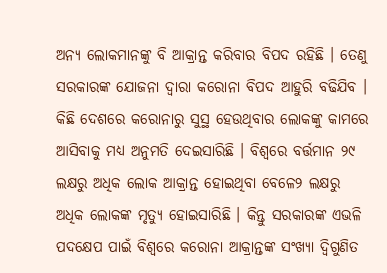ଅନ୍ୟ ଲୋକମାନଙ୍କୁ ବି ଆକ୍ରାନ୍ତ କରିବାର ବିପଦ ରହିଛି । ତେଣୁ ସରକାରଙ୍କ ଯୋଜନା ଦ୍ୱାରା କରୋନା ବିପଦ ଆହୁରି ବଢିଯିବ । କିଛି ଦେଶରେ କରୋନାରୁ ସୁସ୍ଥ ହେଉଥିବାର ଲୋକଙ୍କୁ କାମରେ ଆସିବାକୁ ମଧ୍ୟ ଅନୁମତି ଦେଇସାରିଛି । ବିଶ୍ୱରେ ବର୍ତ୍ତମାନ ୨୯ ଲକ୍ଷରୁ ଅଧିକ ଲୋକ ଆକ୍ରାନ୍ତ ହୋଇଥିବା ବେଳେ୨ ଲକ୍ଷରୁ ଅଧିକ ଲୋକଙ୍କ ମୃତ୍ୟୁ ହୋଇସାରିଛି । କିନ୍ତୁ ସରକାରଙ୍କ ଏଭଳି ପଦକ୍ଷେପ ପାଇଁ ବିଶ୍ୱରେ କରୋନା ଆକ୍ରାନ୍ତଙ୍କ ସଂଖ୍ୟା ଦ୍ୱିଗୁଣିତ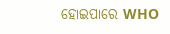ହୋଇପାରେ WHO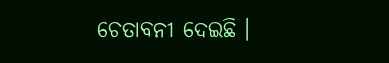ଚେତାବନୀ ଦେଇଛି ।